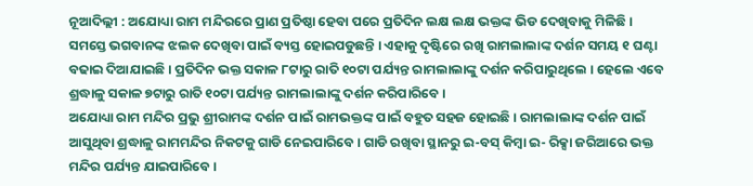ନୂଆଦିଲ୍ଲୀ : ଅଯୋଧ୍ୟା ରାମ ମନ୍ଦିରରେ ପ୍ରାଣ ପ୍ରତିଷ୍ଠା ହେବା ପରେ ପ୍ରତିଦିନ ଲକ୍ଷ ଲକ୍ଷ ଭକ୍ତଙ୍କ ଭିଡ ଦେଖିବାକୁ ମିଳିଛି । ସମସ୍ତେ ଭଗବାନଙ୍କ ଝଲକ ଦେଖିବା ପାଇଁ ବ୍ୟସ୍ତ ହୋଇପଡୁଛନ୍ତି । ଏହାକୁ ଦୃଷ୍ଟିରେ ରଖି ରାମଲାଲାଙ୍କ ଦର୍ଶନ ସମୟ ୧ ଘଣ୍ଟା ବଢାଇ ଦିଆଯାଇଛି । ପ୍ରତିଦିନ ଭକ୍ତ ସକାଳ ୮ଟାରୁ ରାତି ୧୦ଟା ପର୍ଯ୍ୟନ୍ତ ରାମଲାଲାଙ୍କୁ ଦର୍ଶନ କରିପାରୁଥିଲେ । ହେଲେ ଏବେ ଶ୍ରଦ୍ଧାଳୁ ସକାଳ ୭ଟାରୁ ରାତି ୧୦ଟା ପର୍ଯ୍ୟନ୍ତ ରାମଲାଲାଙ୍କୁ ଦର୍ଶନ କରିପାରିବେ ।
ଅଯୋଧ୍ୟା ରାମ ମନ୍ଦିର ପ୍ରଭୁ ଶ୍ରୀରାମଙ୍କ ଦର୍ଶନ ପାଇଁ ରାମଭକ୍ତଙ୍କ ପାଇଁ ବହୁତ ସହଜ ହୋଇଛି । ରାମଲାଲାଙ୍କ ଦର୍ଶନ ପାଇଁ ଆସୁଥିବା ଶ୍ରଦ୍ଧାଳୁ ରାମମନ୍ଦିର ନିକଟକୁ ଗାଡି ନେଇପାରିବେ । ଗାଡି ରଖିବା ସ୍ଥାନରୁ ଇ-ବସ୍ କିମ୍ବା ଇ- ରିକ୍ସା ଜରିଆରେ ଭକ୍ତ ମନ୍ଦିର ପର୍ଯ୍ୟନ୍ତ ଯାଇପାରିବେ ।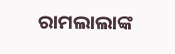ରାମଲାଲାଙ୍କ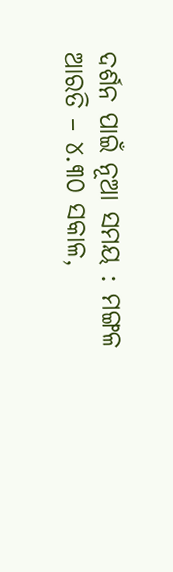ଦର୍ଶନ ପାଇଁ ନୂଆ ସମୟ : ମଙ୍ଗଳ ଆରତି – ୪.୩୦ ସକାଳ,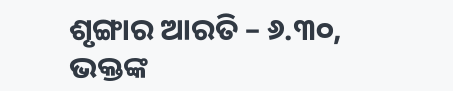ଶୃଙ୍ଗାର ଆରତି – ୬.୩୦, ଭକ୍ତଙ୍କ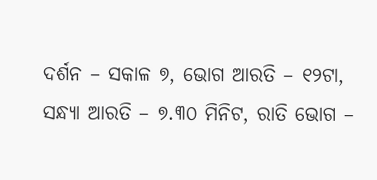ଦର୍ଶନ – ସକାଳ ୭, ଭୋଗ ଆରତି – ୧୨ଟା, ସନ୍ଧ୍ୟା ଆରତି – ୭.୩୦ ମିନିଟ, ରାତି ଭୋଗ –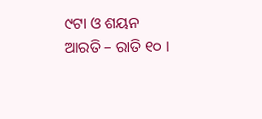୯ଟା ଓ ଶୟନ ଆରତି – ରାତି ୧୦ ।